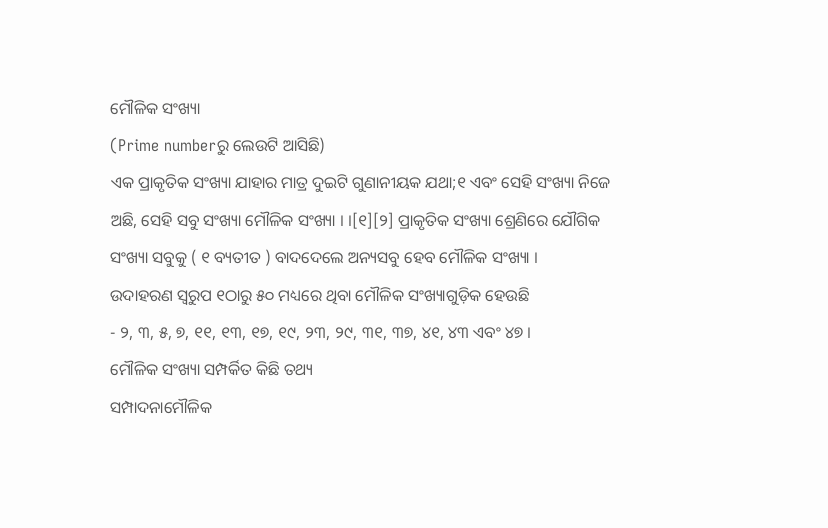ମୌଳିକ ସଂଖ୍ୟା
(Prime numberରୁ ଲେଉଟି ଆସିଛି)
ଏକ ପ୍ରାକୃତିକ ସଂଖ୍ୟା ଯାହାର ମାତ୍ର ଦୁଇଟି ଗୁଣାନୀୟକ ଯଥା;୧ ଏବଂ ସେହି ସଂଖ୍ୟା ନିଜେ ଅଛି, ସେହି ସବୁ ସଂଖ୍ୟା ମୌଳିକ ସଂଖ୍ୟା । ।[୧][୨] ପ୍ରାକୃତିକ ସଂଖ୍ୟା ଶ୍ରେଣିରେ ଯୌଗିକ ସଂଖ୍ୟା ସବୁକୁ ( ୧ ବ୍ୟତୀତ ) ବାଦଦେଲେ ଅନ୍ୟସବୁ ହେବ ମୌଳିକ ସଂଖ୍ୟା ।
ଉଦାହରଣ ସ୍ୱରୁପ ୧ଠାରୁ ୫୦ ମଧ୍ୟରେ ଥିବା ମୌଳିକ ସଂଖ୍ୟାଗୁଡ଼ିକ ହେଉଛି
- ୨, ୩, ୫, ୭, ୧୧, ୧୩, ୧୭, ୧୯, ୨୩, ୨୯, ୩୧, ୩୭, ୪୧, ୪୩ ଏବଂ ୪୭ ।
ମୌଳିକ ସଂଖ୍ୟା ସମ୍ପର୍କିତ କିଛି ତଥ୍ୟ
ସମ୍ପାଦନାମୌଳିକ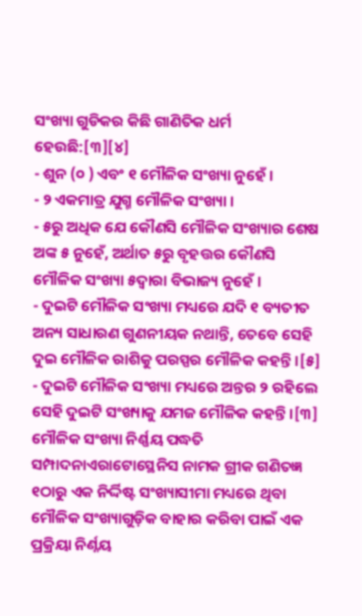ସଂଖ୍ୟା ଗୁଡିକର କିଛି ଗାଣିତିକ ଧର୍ମ ହେଉଛି:[୩][୪]
- ଶୁନ (୦ ) ଏବଂ ୧ ମୌଳିକ ସଂଖ୍ୟା ନୁହେଁ ।
- ୨ ଏକମାତ୍ର ଯୁଗ୍ମ ମୌଳିକ ସଂଖ୍ୟା ।
- ୫ରୁ ଅଧିକ ଯେ କୌଣସି ମୌଳିକ ସଂଖ୍ୟାର ଶେଷ ଅଙ୍କ ୫ ନୁହେଁ, ଅର୍ଥାତ ୫ରୁ ବୃହତ୍ତର କୌଣସି ମୌଳିକ ସଂଖ୍ୟା ୫ଦ୍ୱାରା ବିଭାଜ୍ୟ ନୁହେଁ ।
- ଦୁଇଟି ମୌଳିକ ସଂଖ୍ୟା ମଧ୍ୟରେ ଯଦି ୧ ବ୍ୟତୀତ ଅନ୍ୟ ସାଧାରଣ ଗୁଣନୀୟକ ନଥାନ୍ତି, ତେବେ ସେହି ଦୁଇ ମୌଳିକ ରାଶିକୁ ପରସ୍ପର ମୌଳିକ କହନ୍ତି ।[୫]
- ଦୁଇଟି ମୌଳିକ ସଂଖ୍ୟା ମଧ୍ୟରେ ଅନ୍ତର ୨ ରହିଲେ ସେହି ଦୁଇଟି ସଂଖ୍ୟାକୁ ଯମଜ ମୌଳିକ କହନ୍ତି ।[୩]
ମୌଳିକ ସଂଖ୍ୟା ନିର୍ଣ୍ଣୟ ପଦ୍ଧତି
ସମ୍ପାଦନାଏରାଟୋସ୍ଥେନିସ ନାମକ ଗ୍ରୀକ ଗଣିତଜ୍ଞ ୧ଠାରୁ ଏକ ନିର୍ଦ୍ଦିଷ୍ଟ ସଂଖ୍ୟାସୀମା ମଧ୍ୟରେ ଥିବା ମୌଳିକ ସଂଖ୍ୟାଗୁଡ଼ିକ ବାହାର କରିବା ପାଇଁ ଏକ ପ୍ରକ୍ରିୟା ନିର୍ଣ୍ନୟ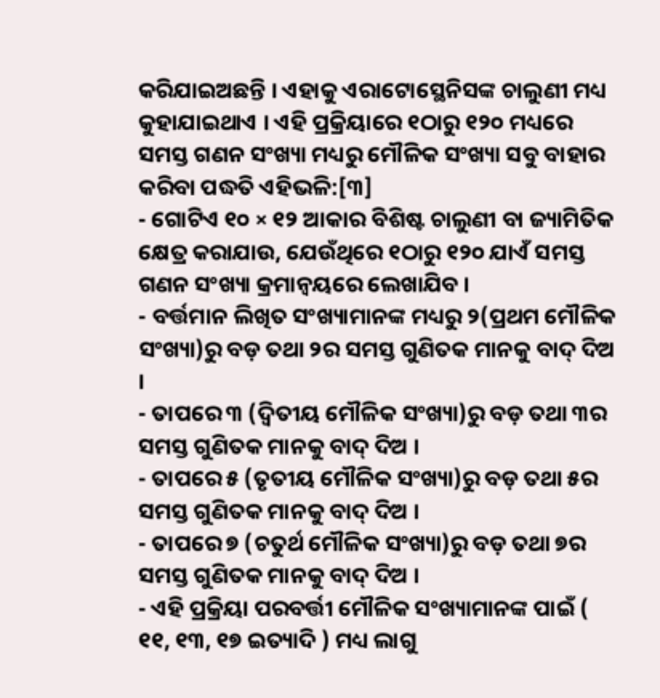କରିଯାଇଅଛନ୍ତି । ଏହାକୁ ଏରାଟୋସ୍ଥେନିସଙ୍କ ଚାଲୁଣୀ ମଧ୍ୟ କୁହାଯାଇଥାଏ । ଏହି ପ୍ରକ୍ରିୟାରେ ୧ଠାରୁ ୧୨୦ ମଧ୍ୟରେ ସମସ୍ତ ଗଣନ ସଂଖ୍ୟା ମଧ୍ୟରୁ ମୌଳିକ ସଂଖ୍ୟା ସବୁ ବାହାର କରିବା ପଦ୍ଧତି ଏହିଭଳି:[୩]
- ଗୋଟିଏ ୧୦ × ୧୨ ଆକାର ବିଶିଷ୍ଟ ଚାଲୁଣୀ ବା ଜ୍ୟାମିତିକ କ୍ଷେତ୍ର କରାଯାଉ, ଯେଉଁଥିରେ ୧ଠାରୁ ୧୨୦ ଯାଏଁ ସମସ୍ତ ଗଣନ ସଂଖ୍ୟା କ୍ରମାନ୍ୱୟରେ ଲେଖାଯିବ ।
- ବର୍ତ୍ତମାନ ଲିଖିତ ସଂଖ୍ୟାମାନଙ୍କ ମଧ୍ୟରୁ ୨(ପ୍ରଥମ ମୌଳିକ ସଂଖ୍ୟା)ରୁ ବଡ଼ ତଥା ୨ର ସମସ୍ତ ଗୁଣିତକ ମାନକୁ ବାଦ୍ ଦିଅ ।
- ତାପରେ ୩ (ଦ୍ୱିତୀୟ ମୌଳିକ ସଂଖ୍ୟା)ରୁ ବଡ଼ ତଥା ୩ର ସମସ୍ତ ଗୁଣିତକ ମାନକୁ ବାଦ୍ ଦିଅ ।
- ତାପରେ ୫ (ତୃତୀୟ ମୌଳିକ ସଂଖ୍ୟା)ରୁ ବଡ଼ ତଥା ୫ର ସମସ୍ତ ଗୁଣିତକ ମାନକୁ ବାଦ୍ ଦିଅ ।
- ତାପରେ ୭ (ଚତୁର୍ଥ ମୌଳିକ ସଂଖ୍ୟା)ରୁ ବଡ଼ ତଥା ୭ର ସମସ୍ତ ଗୁଣିତକ ମାନକୁ ବାଦ୍ ଦିଅ ।
- ଏହି ପ୍ରକ୍ରିୟା ପରବର୍ତ୍ତୀ ମୌଳିକ ସଂଖ୍ୟାମାନଙ୍କ ପାଇଁ ( ୧୧, ୧୩, ୧୭ ଇତ୍ୟାଦି ) ମଧ୍ୟ ଲାଗୁ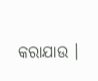କରାଯାଉ ।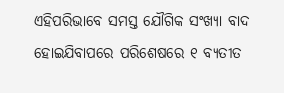ଏହିପରିଭାବେ ସମସ୍ତ ଯୌଗିକ ସଂଖ୍ୟା ବାଦ ହୋଇଯିବାପରେ ପରିଶେଷରେ ୧ ବ୍ୟତୀତ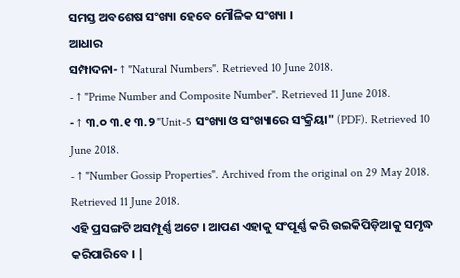ସମସ୍ତ ଅବଶେଷ ସଂଖ୍ୟା ହେବେ ମୌଳିକ ସଂଖ୍ୟା ।
ଆଧାର
ସମ୍ପାଦନା- ↑ "Natural Numbers". Retrieved 10 June 2018.
- ↑ "Prime Number and Composite Number". Retrieved 11 June 2018.
- ↑ ୩.୦ ୩.୧ ୩.୨ "Unit-5 ସଂଖ୍ୟା ଓ ସଂଖ୍ୟାରେ ସଂକ୍ରିୟା" (PDF). Retrieved 10 June 2018.
- ↑ "Number Gossip Properties". Archived from the original on 29 May 2018. Retrieved 11 June 2018.
ଏହି ପ୍ରସଙ୍ଗଟି ଅସମ୍ପୂର୍ଣ୍ଣ ଅଟେ । ଆପଣ ଏହାକୁ ସଂପୂର୍ଣ୍ଣ କରି ଉଇକିପିଡ଼ିଆକୁ ସମୃଦ୍ଧ କରିପାରିବେ । |